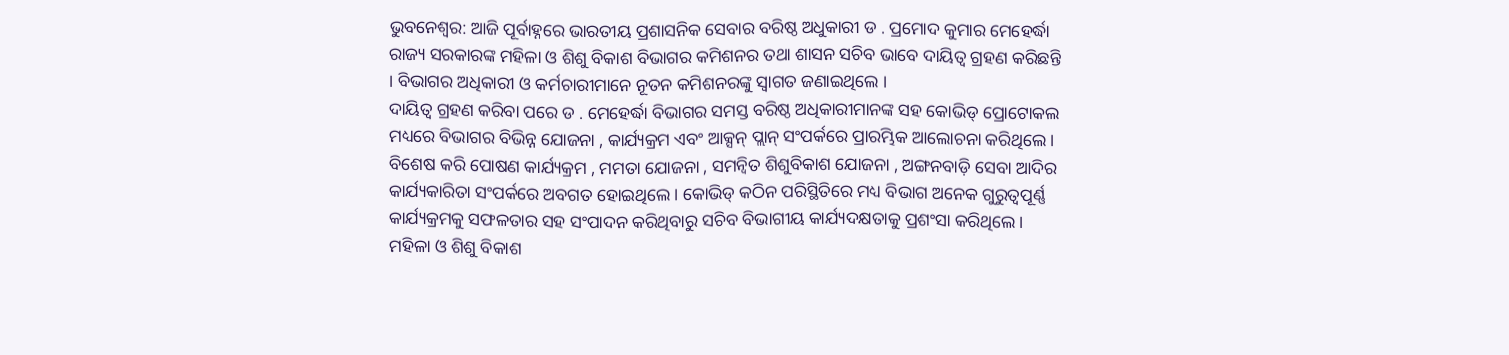ଭୁବନେଶ୍ୱର: ଆଜି ପୂର୍ବାହ୍ନରେ ଭାରତୀୟ ପ୍ରଶାସନିକ ସେବାର ବରିଷ୍ଠ ଅଧୁକାରୀ ଡ . ପ୍ରମୋଦ କୁମାର ମେହେର୍ଦ୍ଧା ରାଜ୍ୟ ସରକାରଙ୍କ ମହିଳା ଓ ଶିଶୁ ବିକାଶ ବିଭାଗର କମିଶନର ତଥା ଶାସନ ସଚିବ ଭାବେ ଦାୟିତ୍ୱ ଗ୍ରହଣ କରିଛନ୍ତି । ବିଭାଗର ଅଧିକାରୀ ଓ କର୍ମଚାରୀମାନେ ନୂତନ କମିଶନରଙ୍କୁ ସ୍ଵାଗତ ଜଣାଇଥିଲେ ।
ଦାୟିତ୍ବ ଗ୍ରହଣ କରିବା ପରେ ଡ . ମେହେର୍ଦ୍ଧା ବିଭାଗର ସମସ୍ତ ବରିଷ୍ଠ ଅଧିକାରୀମାନଙ୍କ ସହ କୋଭିଡ୍ ପ୍ରୋଟୋକଲ ମଧ୍ୟରେ ବିଭାଗର ବିଭିନ୍ନ ଯୋଜନା , କାର୍ଯ୍ୟକ୍ରମ ଏବଂ ଆକ୍ସନ୍ ପ୍ଲାନ୍ ସଂପର୍କରେ ପ୍ରାରମ୍ଭିକ ଆଲୋଚନା କରିଥିଲେ । ବିଶେଷ କରି ପୋଷଣ କାର୍ଯ୍ୟକ୍ରମ , ମମତା ଯୋଜନା , ସମନ୍ବିତ ଶିଶୁବିକାଶ ଯୋଜନା , ଅଙ୍ଗନବାଡ଼ି ସେବା ଆଦିର କାର୍ଯ୍ୟକାରିତା ସଂପର୍କରେ ଅବଗତ ହୋଇଥିଲେ । କୋଭିଡ୍ କଠିନ ପରିସ୍ଥିତିରେ ମଧ୍ୟ ବିଭାଗ ଅନେକ ଗୁରୁତ୍ୱପୂର୍ଣ୍ଣ କାର୍ଯ୍ୟକ୍ରମକୁ ସଫଳତାର ସହ ସଂପାଦନ କରିଥିବାରୁ ସଚିବ ବିଭାଗୀୟ କାର୍ଯ୍ୟଦକ୍ଷତାକୁ ପ୍ରଶଂସା କରିଥିଲେ । ମହିଳା ଓ ଶିଶୁ ବିକାଶ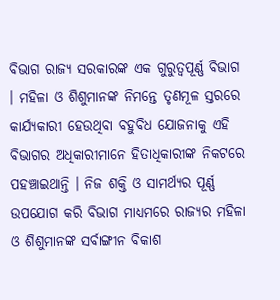ବିଭାଗ ରାଜ୍ୟ ସରକାରଙ୍କ ଏକ ଗୁରୁତ୍ଵପୂର୍ଣ୍ଣ ବିଭାଗ । ମହିଳା ଓ ଶିଶୁମାନଙ୍କ ନିମନ୍ତେ ତୃଣମୂଳ ସ୍ତରରେ କାର୍ଯ୍ୟକାରୀ ହେଉଥିବା ବହୁବିଧ ଯୋଜନାକୁ ଏହି ବିଭାଗର ଅଧିକାରୀମାନେ ହିତାଧିକାରୀଙ୍କ ନିକଟରେ ପହଞ୍ଚାଇଥାନ୍ତି । ନିଜ ଶକ୍ତି ଓ ସାମର୍ଥ୍ୟର ପୂର୍ଣ୍ଣ ଉପଯୋଗ କରି ବିଭାଗ ମାଧ୍ୟମରେ ରାଜ୍ୟର ମହିଳା ଓ ଶିଶୁମାନଙ୍କ ସର୍ବାଙ୍ଗୀନ ବିକାଶ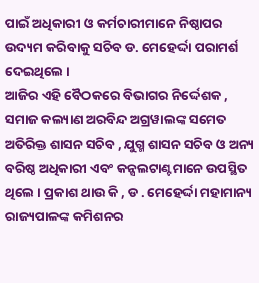ପାଇଁ ଅଧିକାରୀ ଓ କର୍ମଚାରୀମାନେ ନିଷ୍ଠାପର ଉଦ୍ୟମ କରିବାକୁ ସଚିବ ଡ. ମେହେର୍ଦ୍ଦା ପରାମର୍ଶ ଦେଇଥିଲେ ।
ଆଜିର ଏହି ବୈଠକରେ ବିଭାଗର ନିର୍ଦ୍ଦେଶକ , ସମାଜ କଲ୍ୟାଣ ଅରବିନ୍ଦ ଅଗ୍ରୱାଲଙ୍କ ସମେତ ଅତିରିକ୍ତ ଶାସନ ସଚିବ , ଯୁଗ୍ମ ଶାସନ ସଚିବ ଓ ଅନ୍ୟ ବରିଷ୍ଠ ଅଧିକାରୀ ଏବଂ କନ୍ସଲଟାଣ୍ଟମାନେ ଉପସ୍ଥିତ ଥିଲେ । ପ୍ରକାଶ ଥାଉ କି , ଡ . ମେହେର୍ଦ୍ଦା ମହାମାନ୍ୟ ରାଜ୍ୟପାଳଙ୍କ କମିଶନର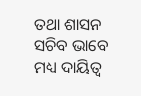ତଥା ଶାସନ ସଚିବ ଭାବେ ମଧ୍ୟ ଦାୟିତ୍ୱ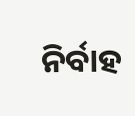ନିର୍ବାହ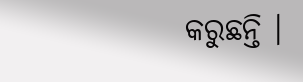କରୁଛନ୍ତି ।